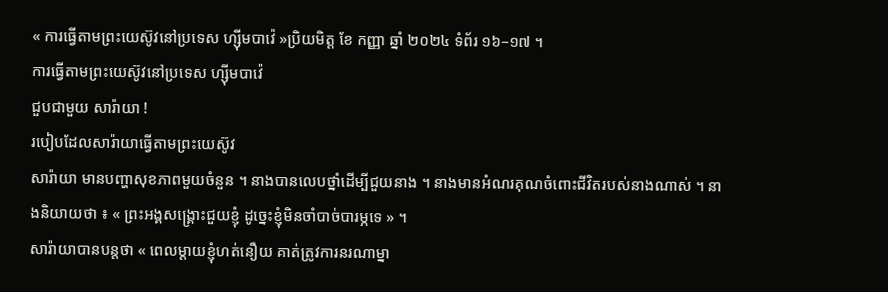« ការធ្វើតាមព្រះយេស៊ូវនៅប្រទេស ហ្ស៊ីមបាវ៉េ »ប្រិយមិត្ត ខែ កញ្ញា ឆ្នាំ ២០២៤ ទំព័រ ១៦–១៧ ។
ការធ្វើតាមព្រះយេស៊ូវនៅប្រទេស ហ្ស៊ីមបាវ៉េ
ជួបជាមួយ សារ៉ាយា !
របៀបដែលសារ៉ាយាធ្វើតាមព្រះយេស៊ូវ
សារ៉ាយា មានបញ្ហាសុខភាពមួយចំនួន ។ នាងបានលេបថ្នាំដើម្បីជួយនាង ។ នាងមានអំណរគុណចំពោះជីវិតរបស់នាងណាស់ ។ នាងនិយាយថា ៖ « ព្រះអង្គសង្គ្រោះជួយខ្ញុំ ដូច្នេះខ្ញុំមិនចាំបាច់បារម្ភទេ » ។
សារ៉ាយាបានបន្តថា « ពេលម្តាយខ្ញុំហត់នឿយ គាត់ត្រូវការនរណាម្នា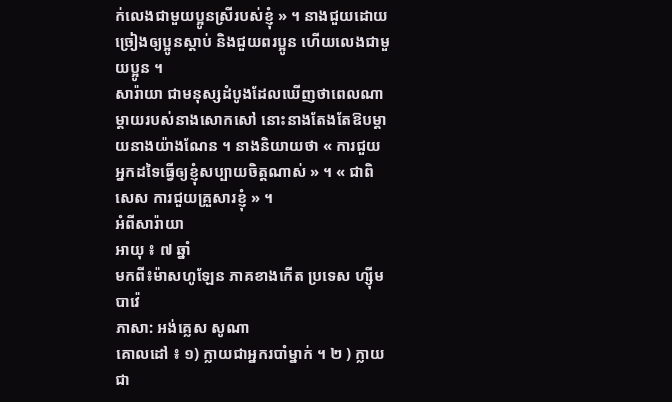ក់លេងជាមួយប្អូនស្រីរបស់ខ្ញុំ » ។ នាងជួយដោយច្រៀងឲ្យប្អូនស្តាប់ និងជួយពរប្អូន ហើយលេងជាមួយប្អូន ។
សារ៉ាយា ជាមនុស្សដំបូងដែលឃើញថាពេលណាម្តាយរបស់នាងសោកសៅ នោះនាងតែងតែឱបម្តាយនាងយ៉ាងណែន ។ នាងនិយាយថា « ការជួយអ្នកដទៃធ្វើឲ្យខ្ញុំសប្បាយចិត្តណាស់ » ។ « ជាពិសេស ការជួយគ្រួសារខ្ញុំ » ។
អំពីសារ៉ាយា
អាយុ ៖ ៧ ឆ្នាំ
មកពី៖ម៉ាសហូឡែន ភាគខាងកើត ប្រទេស ហ្ស៊ីមបាវ៉េ
ភាសា: អង់គ្លេស សូណា
គោលដៅ ៖ ១) ក្លាយជាអ្នករបាំម្នាក់ ។ ២ ) ក្លាយជា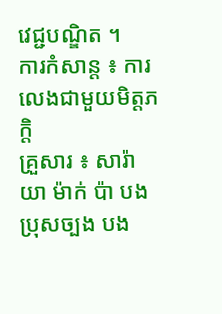វេជ្ជបណ្ឌិត ។
ការកំសាន្ត ៖ ការលេងជាមួយមិត្តភក្តិ
គ្រួសារ ៖ សារ៉ាយា ម៉ាក់ ប៉ា បងប្រុសច្បង បង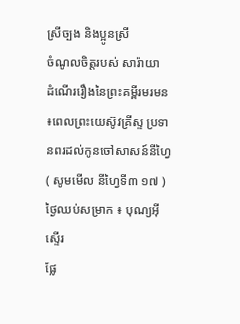ស្រីច្បង និងប្អូនស្រី
ចំណូលចិត្តរបស់ សារ៉ាយា
ដំណើររឿងនៃព្រះគម្ពីរមរមន ៖ពេលព្រះយេស៊ូវគ្រីស្ទ ប្រទានពរដល់កូនចៅសាសន៍នីហ្វៃ ( សូមមើល នីហ្វៃទី៣ ១៧ )
ថ្ងៃឈប់សម្រាក ៖ បុណ្យអ៊ីស្ទើរ
ផ្លែ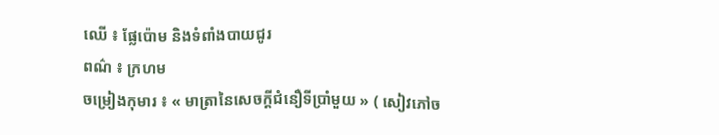ឈើ ៖ ផ្លែប៉ោម និងទំពាំងបាយជូរ
ពណ៌ ៖ ក្រហម
ចម្រៀងកុមារ ៖ « មាត្រានៃសេចក្ដីជំនឿទីប្រាំមួយ » ( សៀវភៅច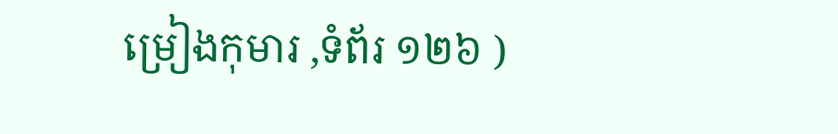ម្រៀងកុមារ ,ទំព័រ ១២៦ )